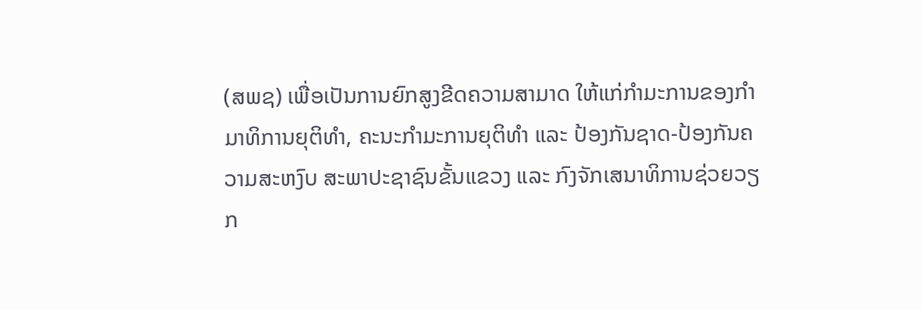(ສພຊ) ເພື່ອເປັນການຍົກສູງຂີດຄວາມສາມາດ ໃຫ້ແກ່ກໍາມະການຂອງກໍາມາທິການຍຸຕິທໍາ, ຄະນະກໍາມະການຍຸຕິທໍາ ແລະ ປ້ອງກັນຊາດ-ປ້ອງກັນຄວາມສະຫງົບ ສະພາປະຊາຊົນຂັ້ນແຂວງ ແລະ ກົງຈັກເສນາທິການຊ່ວຍວຽກ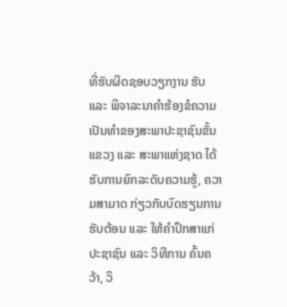ທີ່ຮັບຜິດຊອບວຽກງານ ຮັບ ແລະ ພິຈາລະນາຄໍາຮ້ອງຂໍຄວາມເປັນທໍາຂອງສະພາປະຊາຊົນຂັ້ນແຂວງ ແລະ ສະພາແຫ່ງຊາດ ໄດ້ຮັບການຍົກລະດັບຄວາມຮູ້, ຄວາມສາມາດ ກ່ຽວກັບບົດຮຽນການຮັບຕ້ອນ ແລະ ໃຫ້ຄໍາປຶກສາແກ່ປະຊາຊົນ ແລະ ວິທີການ ຄົ້ນຄວ້າ, ວິ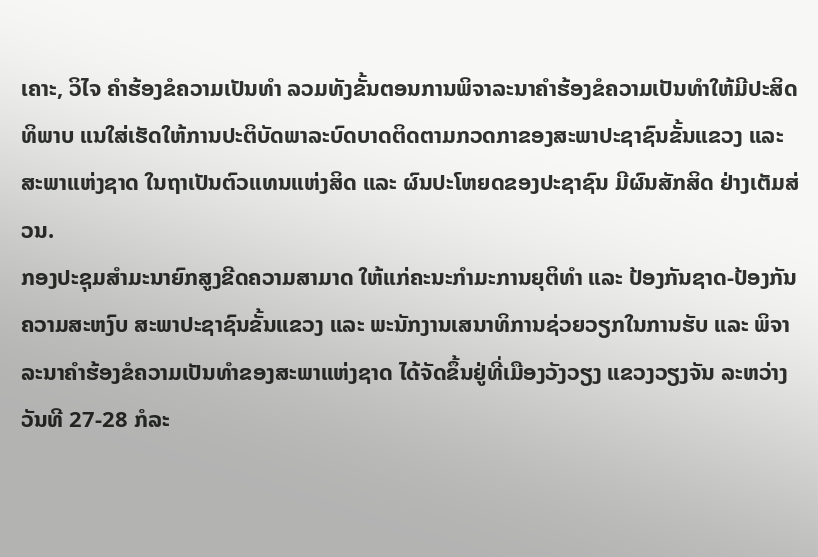ເຄາະ, ວິໄຈ ຄໍາຮ້ອງຂໍຄວາມເປັນທໍາ ລວມທັງຂັ້ນຕອນການພິຈາລະນາຄໍາຮ້ອງຂໍຄວາມເປັນທໍາໃຫ້ມີປະສິດທິພາບ ແນໃສ່ເຮັດໃຫ້ການປະຕິບັດພາລະບົດບາດຕິດຕາມກວດກາຂອງສະພາປະຊາຊົນຂັ້ນແຂວງ ແລະ ສະພາແຫ່ງຊາດ ໃນຖາເປັນຕົວແທນແຫ່ງສິດ ແລະ ຜົນປະໂຫຍດຂອງປະຊາຊົນ ມີຜົນສັກສິດ ຢ່າງເຕັມສ່ວນ.
ກອງປະຊຸມສໍາມະນາຍົກສູງຂີດຄວາມສາມາດ ໃຫ້ແກ່ຄະນະກໍາມະການຍຸຕິທໍາ ແລະ ປ້ອງກັນຊາດ-ປ້ອງກັນຄວາມສະຫງົບ ສະພາປະຊາຊົນຂັ້ນແຂວງ ແລະ ພະນັກງານເສນາທິການຊ່ວຍວຽກໃນການຮັບ ແລະ ພິຈາລະນາຄໍາຮ້ອງຂໍຄວາມເປັນທໍາຂອງສະພາແຫ່ງຊາດ ໄດ້ຈັດຂຶ້ນຢູ່ທີ່ເມືອງວັງວຽງ ແຂວງວຽງຈັນ ລະຫວ່າງວັນທີ 27-28 ກໍລະ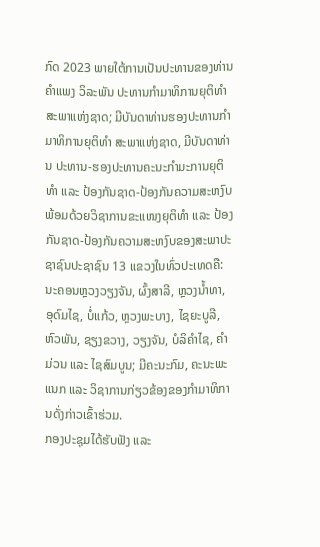ກົດ 2023 ພາຍໃຕ້ການເປັນປະທານຂອງທ່ານ ຄຳແພງ ວິລະພັນ ປະທານກຳມາທິການຍຸຕິທຳ ສະພາແຫ່ງຊາດ; ມີບັນດາທ່ານຮອງປະທານກຳມາທິການຍຸຕິທຳ ສະພາແຫ່ງຊາດ, ມີບັນດາທ່ານ ປະທານ-ຮອງປະທານຄະນະກໍາມະການຍຸຕິທໍາ ແລະ ປ້ອງກັນຊາດ-ປ້ອງກັນຄວາມສະຫງົບ ພ້ອມດ້ວຍວິຊາການຂະແໜງຍຸຕິທໍາ ແລະ ປ້ອງກັນຊາດ-ປ້ອງກັນຄວາມສະຫງົບຂອງສະພາປະຊາຊົນປະຊາຊົນ 13 ແຂວງໃນທົ່ວປະເທດຄື: ນະຄອນຫຼວງວຽງຈັນ, ຜົ້ງສາລີ, ຫຼວງນ້ຳທາ, ອຸດົມໄຊ, ບໍ່ແກ້ວ, ຫຼວງພະບາງ, ໄຊຍະບູລີ, ຫົວພັນ, ຊຽງຂວາງ, ວຽງຈັນ, ບໍລິຄຳໄຊ, ຄໍາມ່ວນ ແລະ ໄຊສົມບູນ; ມີຄະນະກົມ, ຄະນະພະແນກ ແລະ ວິຊາການກ່ຽວຂ້ອງຂອງກຳມາທິການດັ່ງກ່າວເຂົ້າຮ່ວມ.
ກອງປະຊຸມໄດ້ຮັບຟັງ ແລະ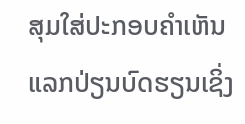ສຸມໃສ່ປະກອບຄຳເຫັນແລກປ່ຽນບົດຮຽນເຊິ່ງ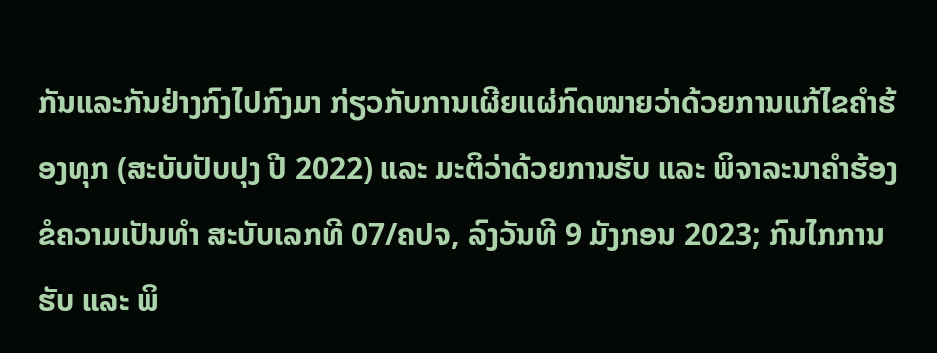ກັນແລະກັນຢ່າງກົງໄປກົງມາ ກ່ຽວກັບການເຜີຍແຜ່ກົດໝາຍວ່າດ້ວຍການແກ້ໄຂຄຳຮ້ອງທຸກ (ສະບັບປັບປຸງ ປີ 2022) ແລະ ມະຕິວ່າດ້ວຍການຮັບ ແລະ ພິຈາລະນາຄຳຮ້ອງຂໍຄວາມເປັນທຳ ສະບັບເລກທີ 07/ຄປຈ, ລົງວັນທີ 9 ມັງກອນ 2023; ກົນໄກການຮັບ ແລະ ພິ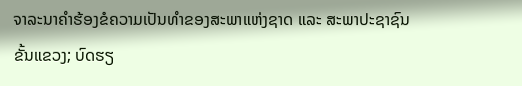ຈາລະນາຄໍາຮ້ອງຂໍຄວາມເປັນທໍາຂອງສະພາແຫ່ງຊາດ ແລະ ສະພາປະຊາຊົນຂັ້ນແຂວງ; ບົດຮຽ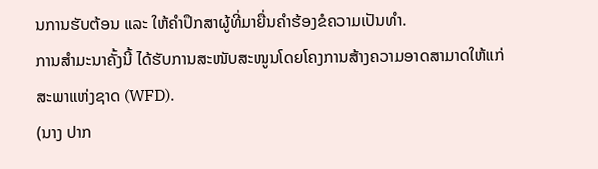ນການຮັບຕ້ອນ ແລະ ໃຫ້ຄໍາປຶກສາຜູ້ທີ່ມາຍື່ນຄຳຮ້ອງຂໍຄວາມເປັນທຳ.
ການສຳມະນາຄັ້ງນີ້ ໄດ້ຮັບການສະໜັບສະໜູນໂດຍໂຄງການສ້າງຄວາມອາດສາມາດໃຫ້ແກ່ສະພາແຫ່ງຊາດ (WFD).
(ນາງ ປາກ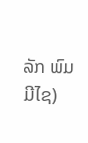ລັກ ພົມມີໄຊ)